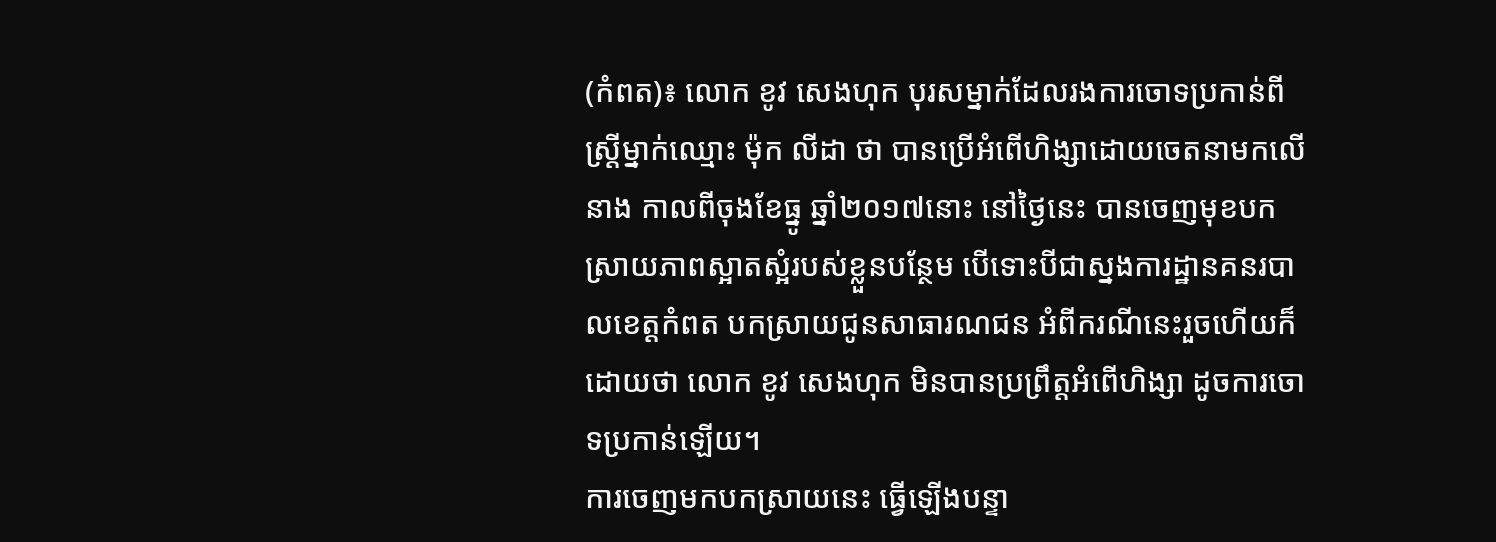(កំពត)៖ លោក ខូវ សេងហុក បុរសម្នាក់ដែលរងការចោទប្រកាន់ពីស្ត្រីម្នាក់ឈ្មោះ ម៉ុក លីដា ថា បានប្រើអំពើហិង្សាដោយចេតនាមកលើនាង កាលពីចុងខែធ្នូ ឆ្នាំ២០១៧នោះ នៅថ្ងៃនេះ បានចេញមុខបកស្រាយភាពស្អាតស្អំរបស់ខ្លួនបន្ថែម បើទោះបីជាស្នងការដ្ឋានគនរបាលខេត្តកំពត បកស្រាយជូនសាធារណជន អំពីករណីនេះរួចហើយក៏ដោយថា លោក ខូវ សេងហុក មិនបានប្រព្រឹត្តអំពើហិង្សា ដូចការចោទប្រកាន់ឡើយ។
ការចេញមកបកស្រាយនេះ ធ្វើឡើងបន្ទា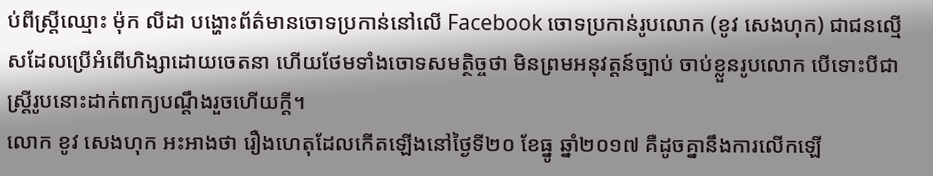ប់ពីស្ត្រីឈ្មោះ ម៉ុក លីដា បង្ហោះព័ត៌មានចោទប្រកាន់នៅលើ Facebook ចោទប្រកាន់រូបលោក (ខូវ សេងហុក) ជាជនល្មើសដែលប្រើអំពើហិង្សាដោយចេតនា ហើយថែមទាំងចោទសមត្ថិច្ចថា មិនព្រមអនុវត្តន៍ច្បាប់ ចាប់ខ្លួនរូបលោក បើទោះបីជាស្ត្រីរូបនោះដាក់ពាក្យបណ្តឹងរួចហើយក្តី។
លោក ខូវ សេងហុក អះអាងថា រឿងហេតុដែលកើតឡើងនៅថ្ងៃទី២០ ខែធ្នូ ឆ្នាំ២០១៧ គឺដូចគ្នានឹងការលើកឡើ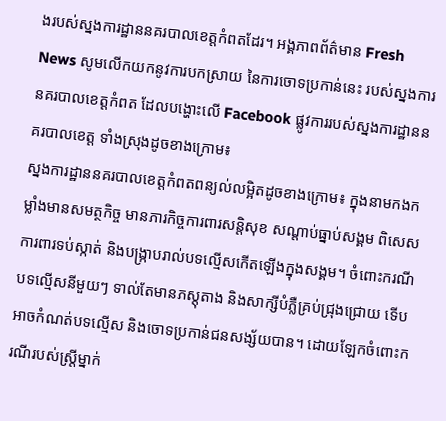ងរបស់ស្នងការដ្ឋាននគរបាលខេត្តកំពតដែរ។ អង្គភាពព័ត៌មាន Fresh News សូមលើកយកនូវការបកស្រាយ នៃការចោទប្រកាន់នេះ របស់ស្នងការនគរបាលខេត្តកំពត ដែលបង្ហោះលើ Facebook ផ្លូវការរបស់ស្នងការដ្ឋាននគរបាលខេត្ត ទាំងស្រុងដូចខាងក្រោម៖
ស្នងការដ្ឋាននគរបាលខេត្តកំពតពន្យល់លម្អិតដូចខាងក្រោម៖ ក្នុងនាមកងកម្លាំងមានសមត្ថកិច្ច មានភារកិច្ចការពារសន្តិសុខ សណ្តាប់ធ្នាប់សង្គម ពិសេសការពារទប់ស្កាត់ និងបង្ក្រាបរាល់បទល្មើសកើតឡើងក្នុងសង្គម។ ចំពោះករណីបទល្មើសនីមួយៗ ទាល់តែមានភស្តុតាង និងសាក្សីបំភ្លឺគ្រប់ជ្រុងជ្រោយ ទើបអាចកំណត់បទល្មើស និងចោទប្រកាន់ជនសង្ស័យបាន។ ដោយឡែកចំពោះករណីរបស់ស្ត្រីម្នាក់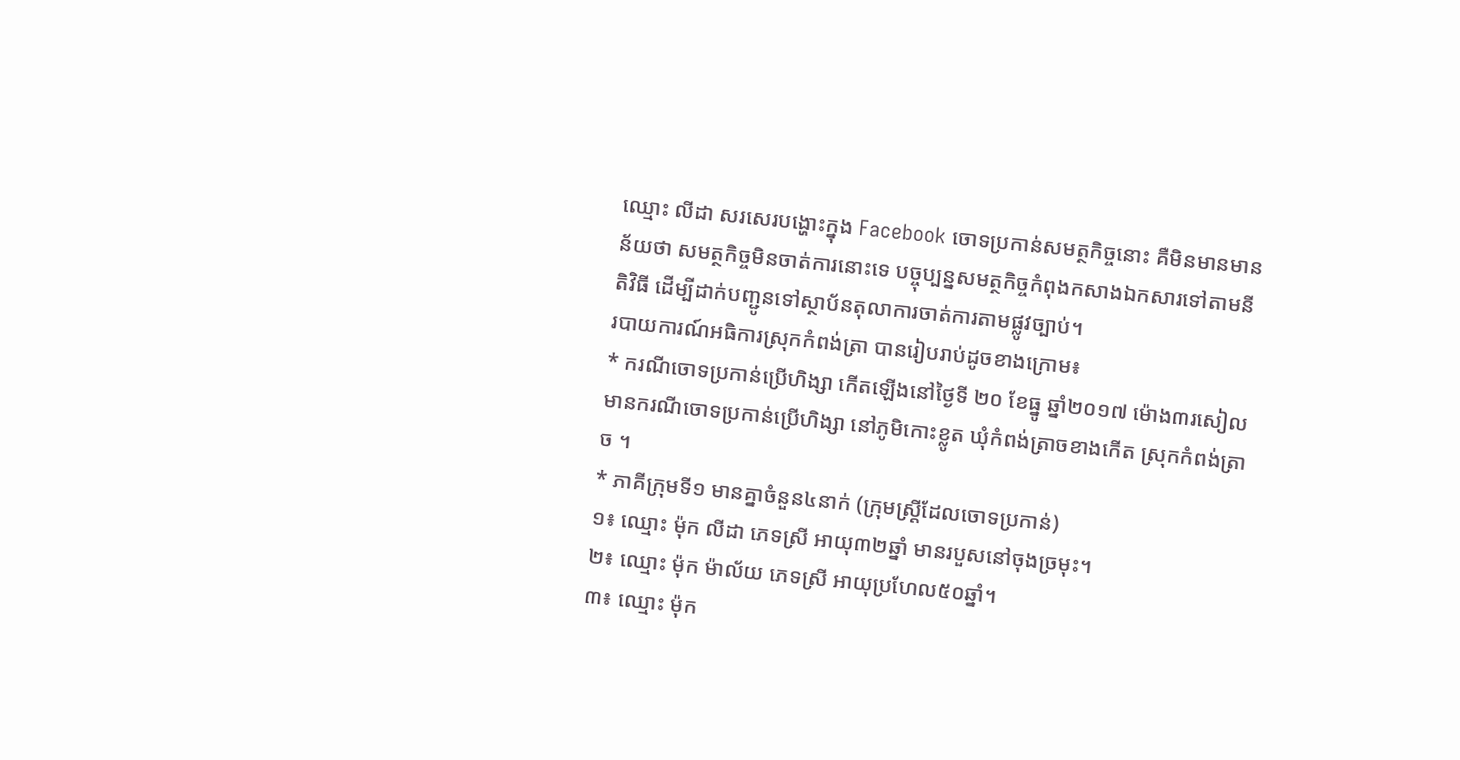ឈ្មោះ លីដា សរសេរបង្ហោះក្នុង Facebook ចោទប្រកាន់សមត្ថកិច្ចនោះ គឺមិនមានមានន័យថា សមត្ថកិច្ចមិនចាត់ការនោះទេ បច្ចុប្បន្នសមត្ថកិច្ចកំពុងកសាងឯកសារទៅតាមនីតិវិធី ដើម្បីដាក់បញ្ជូនទៅស្ថាប័នតុលាការចាត់ការតាមផ្លូវច្បាប់។
របាយការណ៍អធិការស្រុកកំពង់ត្រា បានរៀបរាប់ដូចខាងក្រោម៖
* ករណីចោទប្រកាន់ប្រើហិង្សា កើតឡើងនៅថ្ងៃទី ២០ ខែធ្នូ ឆ្នាំ២០១៧ ម៉ោង៣រសៀល មានករណីចោទប្រកាន់ប្រើហិង្សា នៅភូមិកោះខ្លូត ឃុំកំពង់ត្រាចខាងកើត ស្រុកកំពង់ត្រាច ។
* ភាគីក្រុមទី១ មានគ្នាចំនួន៤នាក់ (ក្រុមស្ត្រីដែលចោទប្រកាន់)
១៖ ឈ្មោះ ម៉ុក លីដា ភេទស្រី អាយុ៣២ឆ្នាំ មានរបួសនៅចុងច្រមុះ។
២៖ ឈ្មោះ ម៉ុក ម៉ាល័យ ភេទស្រី អាយុប្រហែល៥០ឆ្នាំ។
៣៖ ឈ្មោះ ម៉ុក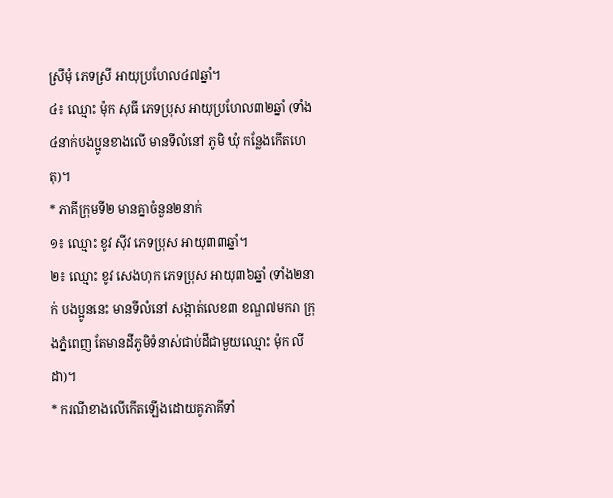ស្រីមុំ ភេទស្រី អាយុប្រហែល៤៧ឆ្នាំ។
៤៖ ឈ្មោះ ម៉ុក សុធី ភេទប្រុស អាយុប្រហែល៣២ឆ្នាំ (ទាំង៤នាក់បងប្អូនខាងលើ មានទីលំនៅ ភូមិ ឃុំ កន្លែងកើតហេតុ)។
* ភាគីក្រុមទី២ មានគ្នាចំនួន២នាក់
១៖ ឈ្មោះ ខូវ ស៊ីវ ភេទប្រុស អាយុ៣៣ឆ្នាំ។
២៖ ឈ្មោះ ខូវ សេងហុក ភេទប្រុស អាយុ៣៦ឆ្នាំ (ទាំង២នាក់ បងប្អូននេះ មានទីលំនៅ សង្កាត់លេខ៣ ខណ្ឌ៧មករា ក្រុងភ្នំពេញ តែមានដីភូមិទំនាស់ជាប់ដីជាមួយឈ្មោះ ម៉ុក លីដា)។
* ករណីខាងលើកើតឡើងដោយគូភាគីទាំ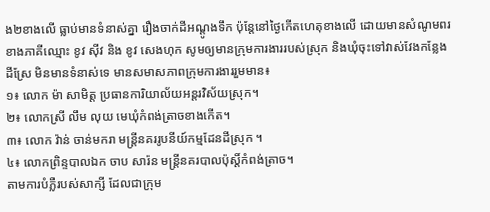ង២ខាងលើ ធ្លាប់មានទំនាស់គ្នា រឿងចាក់ដីអណ្តូងទឹក ប៉ុន្តែនៅថ្ងៃកើតហេតុខាងលើ ដោយមានសំណូមពរខាងភាគីឈ្មោះ ខូវ ស៊ីវ និង ខូវ សេងហុក សូមឲ្យមានក្រុមការងាររបស់ស្រុក និងឃុំចុះទៅវាស់វែងកន្លែងដីស្រែ មិនមានទំនាស់ទេ មានសមាសភាពក្រុមការងាររួមមាន៖
១៖ លោក ម៉ា សាមិត្ត ប្រធានការិយាល័យអន្តរវិស័យស្រុក។
២៖ លោកស្រី លឹម លុយ មេឃុំកំពង់ត្រាចខាងកើត។
៣៖ លោក វ៉ាន់ ចាន់មករា មន្រ្តីនគររូបនីយ៍កម្មដែនដីស្រុក ។
៤៖ លោកព្រិន្ទបាលឯក ចាប សារ៉ន មន្ត្រីនគរបាលប៉ុស្តិ៍កំពង់ត្រាច។
តាមការបំភ្លឺរបស់សាក្សី ដែលជាក្រុម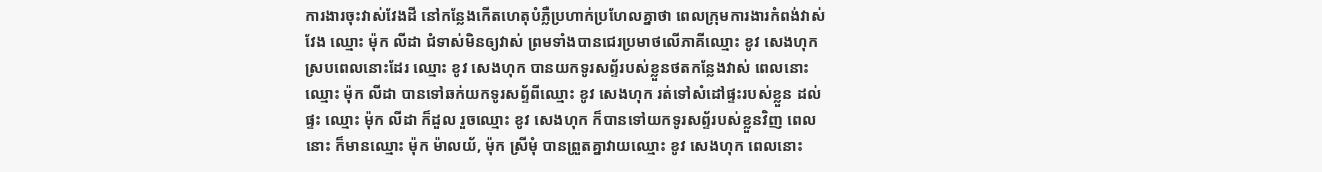ការងារចុះវាស់វែងដី នៅកន្លែងកើតហេតុបំភ្លឺប្រហាក់ប្រហែលគ្នាថា ពេលក្រុមការងារកំពង់វាស់វែង ឈ្មោះ ម៉ុក លីដា ជំទាស់មិនឲ្យវាស់ ព្រមទាំងបានជេរប្រមាថលើភាគីឈ្មោះ ខូវ សេងហុក ស្របពេលនោះដែរ ឈ្មោះ ខូវ សេងហុក បានយកទូរសព្ទ័របស់ខ្លួនថតកន្លែងវាស់ ពេលនោះឈ្មោះ ម៉ុក លីដា បានទៅឆក់យកទូរសព្ទ័ពីឈ្មោះ ខូវ សេងហុក រត់ទៅសំដៅផ្ទះរបស់ខ្លួន ដល់ផ្ទះ ឈ្មោះ ម៉ុក លីដា ក៏ដួល រួចឈ្មោះ ខូវ សេងហុក ក៏បានទៅយកទូរសព្ទ័របស់ខ្លួនវិញ ពេលនោះ ក៏មានឈ្មោះ ម៉ុក ម៉ាលយ័, ម៉ុក ស្រីមុំ បានព្រួតគ្នាវាយឈ្មោះ ខូវ សេងហុក ពេលនោះ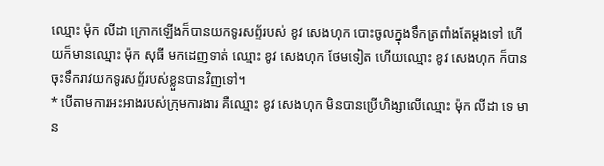ឈ្មោះ ម៉ុក លីដា ក្រោកឡើងក៏បានយកទូរសព្ទ័របស់ ខូវ សេងហុក បោះចូលក្នុងទឹកត្រពាំងតែម្តងទៅ ហើយក៏មានឈ្មោះ ម៉ុក សុធី មកដេញទាត់ ឈ្មោះ ខូវ សេងហុក ថែមទៀត ហើយឈ្មោះ ខូវ សេងហុក ក៏បានចុះទឹករាវយកទូរសព្ទ័របស់ខ្លួនបានវិញទៅ។
* បើតាមការអះអាងរបស់ក្រុមការងារ គឺឈ្មោះ ខូវ សេងហុក មិនបានប្រើហិង្សាលើឈ្មោះ ម៉ុក លីដា ទេ មាន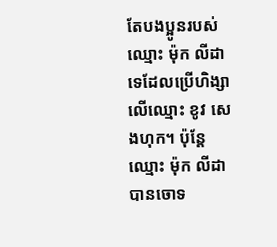តែបងប្អូនរបស់ឈ្មោះ ម៉ុក លីដា ទេដែលប្រើហិង្សាលើឈ្មោះ ខូវ សេងហុក។ ប៉ុន្តែឈ្មោះ ម៉ុក លីដា បានចោទ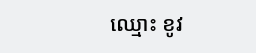ឈ្មោះ ខូវ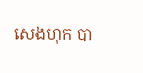សេងហុក បា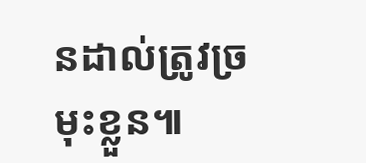នដាល់ត្រូវច្រមុះខ្លួន៕